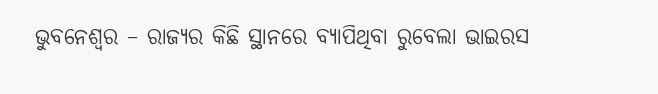ଭୁବନେଶ୍ୱର – ରାଜ୍ୟର କିଛି ସ୍ଥାନରେ ବ୍ୟାପିଥିବା ରୁବେଲା ଭାଇରସ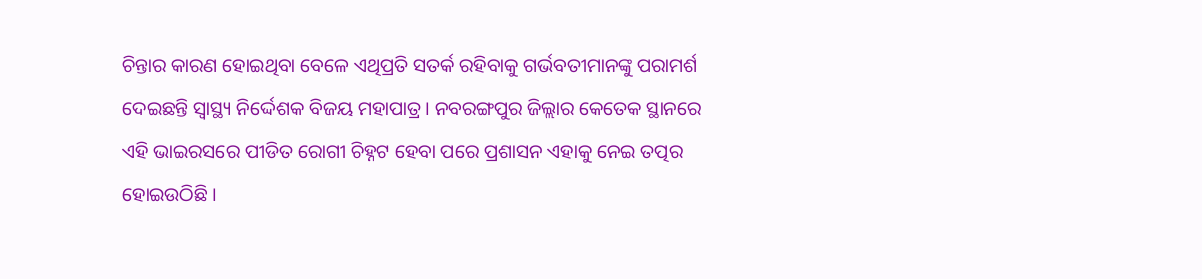ଚିନ୍ତାର କାରଣ ହୋଇଥିବା ବେଳେ ଏଥିପ୍ରତି ସତର୍କ ରହିବାକୁ ଗର୍ଭବତୀମାନଙ୍କୁ ପରାମର୍ଶ ଦେଇଛନ୍ତି ସ୍ୱାସ୍ଥ୍ୟ ନିର୍ଦ୍ଦେଶକ ବିଜୟ ମହାପାତ୍ର। ନବରଙ୍ଗପୁର ଜିଲ୍ଲାର କେତେକ ସ୍ଥାନରେ ଏହି ଭାଇରସରେ ପୀଡିତ ରୋଗୀ ଚିହ୍ନଟ ହେବା ପରେ ପ୍ରଶାସନ ଏହାକୁ ନେଇ ତତ୍ପର ହୋଇଉଠିଛି ।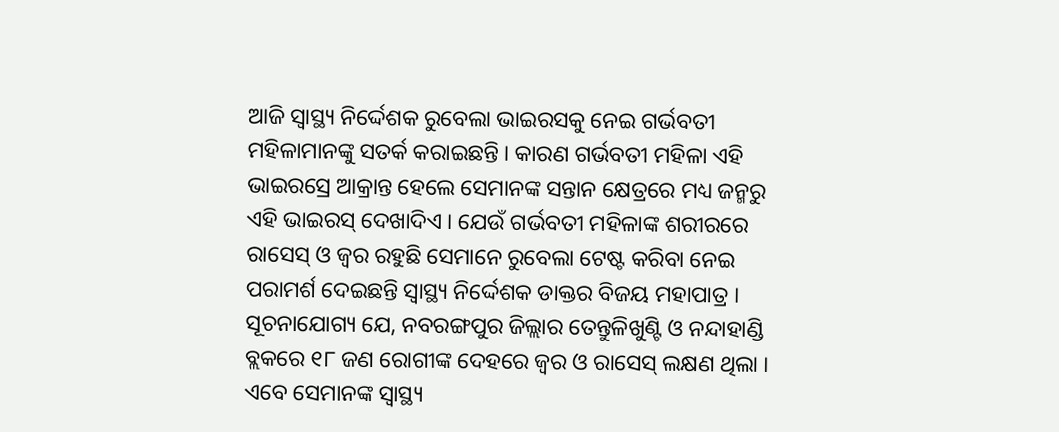ଆଜି ସ୍ୱାସ୍ଥ୍ୟ ନିର୍ଦ୍ଦେଶକ ରୁବେଲା ଭାଇରସକୁ ନେଇ ଗର୍ଭବତୀ ମହିଳାମାନଙ୍କୁ ସତର୍କ କରାଇଛନ୍ତି । କାରଣ ଗର୍ଭବତୀ ମହିଳା ଏହି ଭାଇରସ୍ରେ ଆକ୍ରାନ୍ତ ହେଲେ ସେମାନଙ୍କ ସନ୍ତାନ କ୍ଷେତ୍ରରେ ମଧ୍ୟ ଜନ୍ମରୁ ଏହି ଭାଇରସ୍ ଦେଖାଦିଏ । ଯେଉଁ ଗର୍ଭବତୀ ମହିଳାଙ୍କ ଶରୀରରେ ରାସେସ୍ ଓ ଜ୍ୱର ରହୁଛି ସେମାନେ ରୁବେଲା ଟେଷ୍ଟ କରିବା ନେଇ ପରାମର୍ଶ ଦେଇଛନ୍ତି ସ୍ୱାସ୍ଥ୍ୟ ନିର୍ଦ୍ଦେଶକ ଡାକ୍ତର ବିଜୟ ମହାପାତ୍ର ।
ସୂଚନାଯୋଗ୍ୟ ଯେ, ନବରଙ୍ଗପୁର ଜିଲ୍ଲାର ତେନ୍ତୁଳିଖୁଣ୍ଟି ଓ ନନ୍ଦାହାଣ୍ଡି ବ୍ଲକରେ ୧୮ ଜଣ ରୋଗୀଙ୍କ ଦେହରେ ଜ୍ୱର ଓ ରାସେସ୍ ଲକ୍ଷଣ ଥିଲା । ଏବେ ସେମାନଙ୍କ ସ୍ୱାସ୍ଥ୍ୟ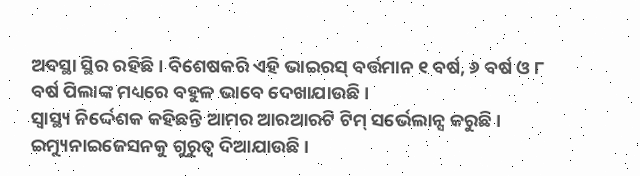ଅବସ୍ଥା ସ୍ଥିର ରହିଛି । ବିଶେଷକରି ଏହି ଭାଇରସ୍ ବର୍ତ୍ତମାନ ୧ ବର୍ଷ, ୬ ବର୍ଷ ଓ ୮ ବର୍ଷ ପିଲାଙ୍କ ମଧ୍ୟରେ ବହୁଳ ଭାବେ ଦେଖାଯାଉଛି ।
ସ୍ୱାସ୍ଥ୍ୟ ନିର୍ଦ୍ଦେଶକ କହିଛନ୍ତି ଆମର ଆରଆରଟି ଟିମ୍ ସର୍ଭେଲାନ୍ସ କରୁଛି । ଇମ୍ୟୁନାଇଜେସନକୁ ଗୁରୁତ୍ୱ ଦିଆଯାଉଛି ।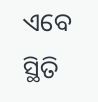ଏବେ ସ୍ଥିତି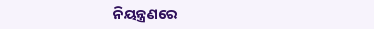ନିୟନ୍ତ୍ରଣରେ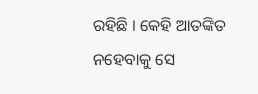ରହିଛି । କେହି ଆତଙ୍କିତ ନହେବାକୁ ସେ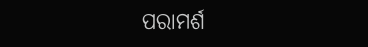ପରାମର୍ଶ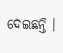ଦେଇଛନ୍ତି ।